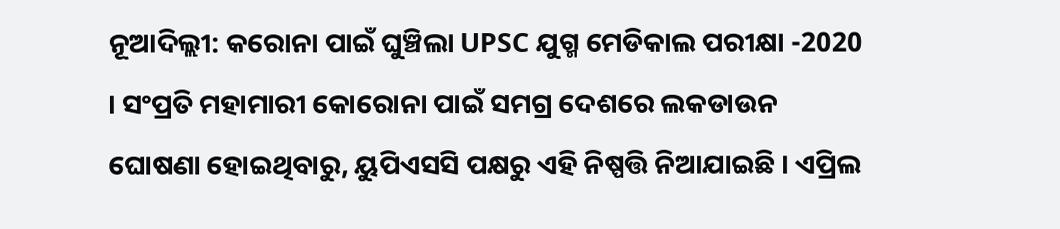ନୂଆଦିଲ୍ଲୀ: କରୋନା ପାଇଁ ଘୁଞ୍ଚିଲା UPSC ଯୁଗ୍ମ ମେଡିକାଲ ପରୀକ୍ଷା -2020 । ସଂପ୍ରତି ମହାମାରୀ କୋରୋନା ପାଇଁ ସମଗ୍ର ଦେଶରେ ଲକଡାଉନ ଘୋଷଣା ହୋଇଥିବାରୁ, ୟୁପିଏସସି ପକ୍ଷରୁ ଏହି ନିଷ୍ପତ୍ତି ନିଆଯାଇଛି । ଏପ୍ରିଲ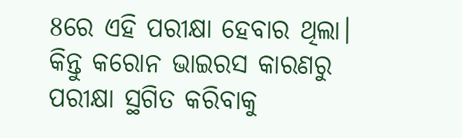8ରେ ଏହି ପରୀକ୍ଷା ହେବାର ଥିଲା। କିନ୍ତୁ କରୋନ ଭାଇରସ କାରଣରୁ ପରୀକ୍ଷା ସ୍ଥଗିତ କରିବାକୁ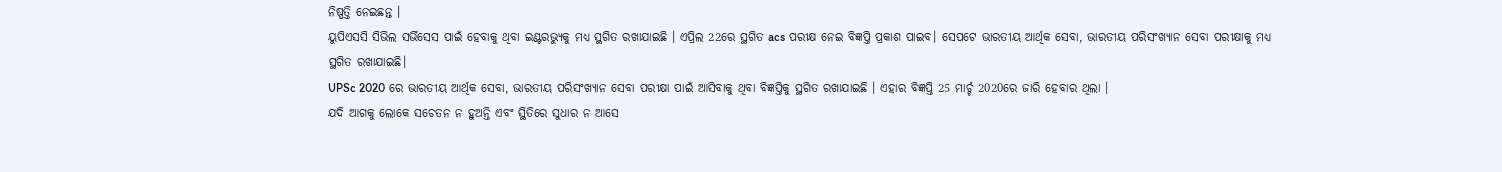ନିଷ୍ପତ୍ତି ନେଇଛନ୍ତ ।
ୟୁପିଏସସି ସିଭିଲ ସର୍ଭିସେସ ପାଇଁ ହେବାକୁ ଥିବା ଇଣ୍ଟରଭ୍ୟୁକୁ ମଧ୍ୟ ସ୍ଥଗିତ ରଖାଯାଇଛି । ଏପ୍ରିଲ 22ରେ ସ୍ଥଗିତ acs ପରୀକ୍ଷ ନେଇ ବିଜ୍ଞପ୍ତି ପ୍ରକାଶ ପାଇବ। ସେପଟେ ଭାରତୀୟ ଆର୍ଥିକ ସେବା, ଭାରତୀୟ ପରିସଂଖ୍ୟାନ ସେବା ପରୀକ୍ଷାକୁ ମଧ୍ୟ ସ୍ଥଗିତ ରଖାଯାଇଛି।
UPSc 2020 ରେ ଭାରତୀୟ ଆର୍ଥିକ ସେବା, ଭାରତୀୟ ପରିସଂଖ୍ୟାନ ସେବା ପରୀକ୍ଷା ପାଇଁ ଆସିବାକୁ ଥିବା ବିଜ୍ଞପ୍ତିକୁ ସ୍ଥଗିତ ରଖାଯାଇଛି । ଏହାର ବିଜ୍ଞପ୍ତି 25 ମାର୍ଚ୍ଚ 2020ରେ ଜାରି ହେବାର ଥିଲା ।
ଯଦି ଆଗକୁ ଲୋକେ ସଚେତନ ନ ହୁଅନ୍ତି ଏବଂ ସ୍ଥିତିରେ ସୁଧାର ନ ଆସେ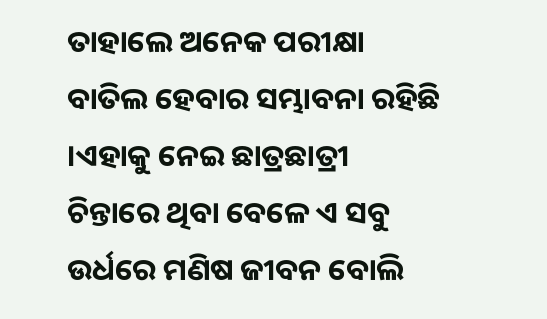ତାହାଲେ ଅନେକ ପରୀକ୍ଷା ବାତିଲ ହେବାର ସମ୍ଭାବନା ରହିଛି ।ଏହାକୁ ନେଇ ଛାତ୍ରଛାତ୍ରୀ ଚିନ୍ତାରେ ଥିବା ବେଳେ ଏ ସବୁ ଉର୍ଧରେ ମଣିଷ ଜୀବନ ବୋଲି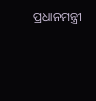ପ୍ରଧାନମନ୍ତ୍ରୀ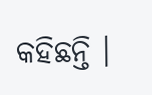କହିଛନ୍ତି ।